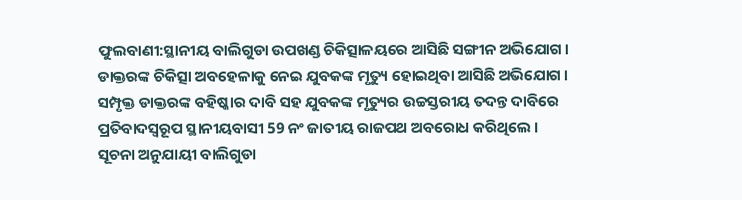ଫୁଲବାଣୀ:ସ୍ଥାନୀୟ ବାଲିଗୁଡା ଉପଖଣ୍ଡ ଚିକିତ୍ସାଳୟରେ ଆସିଛି ସଙ୍ଗୀନ ଅଭିଯୋଗ । ଡାକ୍ତରଙ୍କ ଚିକିତ୍ସା ଅବହେଳାକୁ ନେଇ ଯୁବକଙ୍କ ମୃତ୍ୟୁ ହୋଇଥିବା ଆସିଛି ଅଭିଯୋଗ । ସମ୍ପୃକ୍ତ ଡାକ୍ତରଙ୍କ ବହିଷ୍କାର ଦାବି ସହ ଯୁବକଙ୍କ ମୃତ୍ୟୁର ଉଚ୍ଚସ୍ତରୀୟ ତଦନ୍ତ ଦାବିରେ ପ୍ରତିବାଦସ୍ବରୂପ ସ୍ଥାନୀୟବାସୀ 59 ନଂ ଜାତୀୟ ରାଜପଥ ଅବରୋଧ କରିଥିଲେ ।
ସୂଚନା ଅନୁଯାୟୀ ବାଲିଗୁଡା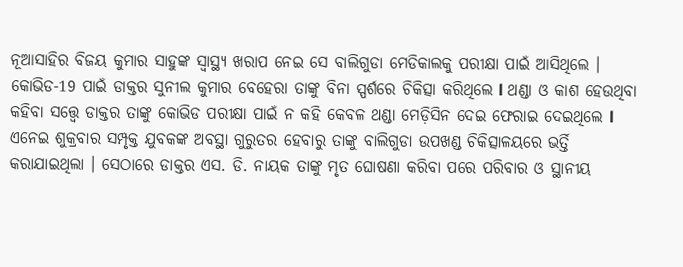ନୂଆସାହିର ବିଜୟ କୁମାର ସାହୁଙ୍କ ସ୍ବାସ୍ଥ୍ୟ ଖରାପ ନେଇ ସେ ବାଲିଗୁଡା ମେଡିକାଲକୁ ପରୀକ୍ଷା ପାଇଁ ଆସିଥିଲେ । କୋଭିଡ-19 ପାଇଁ ଡାକ୍ତର ସୁନୀଲ କୁମାର ବେହେରା ତାଙ୍କୁ ବିନା ସ୍ପର୍ଶରେ ଚିକିତ୍ସା କରିଥିଲେ l ଥଣ୍ଡା ଓ କାଶ ହେଉଥିବା କହିବା ସତ୍ତ୍ବେ ଡାକ୍ତର ତାଙ୍କୁ କୋଭିଡ ପରୀକ୍ଷା ପାଇଁ ନ କହି କେବଳ ଥଣ୍ଡା ମେଡ଼ିସିନ ଦେଇ ଫେରାଇ ଦେଇଥିଲେ l ଏନେଇ ଶୁକ୍ରବାର ସମ୍ପୃକ୍ତ ଯୁବକଙ୍କ ଅବସ୍ଥା ଗୁରୁତର ହେବାରୁ ତାଙ୍କୁ ବାଲିଗୁଡା ଉପଖଣ୍ଡ ଚିକିତ୍ସାଳୟରେ ଭର୍ତ୍ତି କରାଯାଇଥିଲା । ସେଠାରେ ଡାକ୍ତର ଏସ. ଡି. ନାୟକ ତାଙ୍କୁ ମୃତ ଘୋଷଣା କରିବା ପରେ ପରିବାର ଓ ସ୍ଥାନୀୟ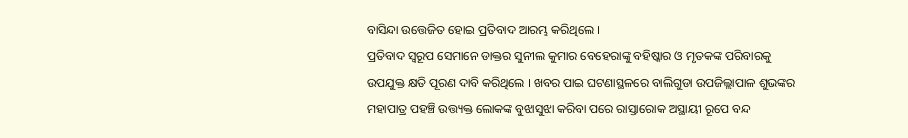ବାସିନ୍ଦା ଉତ୍ତେଜିତ ହୋଇ ପ୍ରତିବାଦ ଆରମ୍ଭ କରିଥିଲେ ।
ପ୍ରତିବାଦ ସ୍ବରୂପ ସେମାନେ ଡାକ୍ତର ସୁନୀଲ କୁମାର ବେହେରାଙ୍କୁ ବହିଷ୍କାର ଓ ମୃତକଙ୍କ ପରିବାରକୁ ଉପଯୁକ୍ତ କ୍ଷତି ପୂରଣ ଦାବି କରିଥିଲେ । ଖବର ପାଇ ଘଟଣାସ୍ଥଳରେ ବାଲିଗୁଡା ଉପଜିଲ୍ଲାପାଳ ଶୁଭଙ୍କର ମହାପାତ୍ର ପହଞ୍ଚି ଉତ୍ତ୍ୟକ୍ତ ଲୋକଙ୍କ ବୁଝାସୁଝା କରିବା ପରେ ରାସ୍ତାରୋକ ଅସ୍ଥାୟୀ ରୂପେ ବନ୍ଦ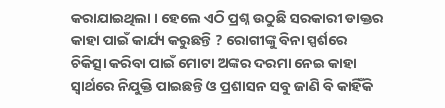କରାଯାଇଥିଲା । ହେଲେ ଏଠି ପ୍ରଶ୍ନ ଉଠୁଛି ସରକାରୀ ଡାକ୍ତର କାହା ପାଇଁ କାର୍ଯ୍ୟ କରୁଛନ୍ତି ? ରୋଗୀଙ୍କୁ ବିନା ସ୍ପର୍ଶରେ ଚିକିତ୍ସା କରିବା ପାଇଁ ମୋଟା ଅଙ୍କର ଦରମା ନେଇ କାହା ସ୍ବାର୍ଥରେ ନିଯୁକ୍ତି ପାଇଛନ୍ତି ଓ ପ୍ରଶାସନ ସବୁ ଜାଣି ବି କାହିଁକି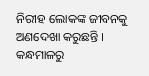ନିରୀହ ଲୋକଙ୍କ ଜୀବନକୁ ଅଣଦେଖା କରୁଛନ୍ତି ।
କନ୍ଧମାଳରୁ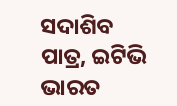ସଦାଶିବ ପାତ୍ର, ଇଟିଭି ଭାରତ